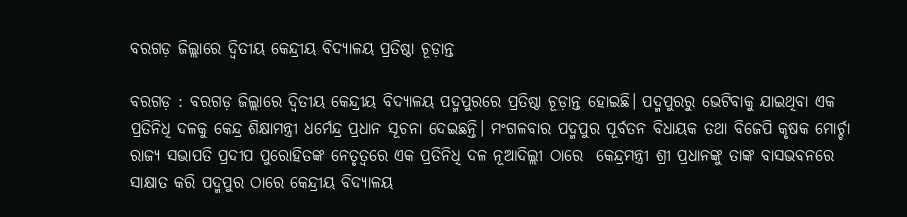ବରଗଡ଼ ଜିଲ୍ଲାରେ ଦ୍ୱିତୀୟ କେନ୍ଦ୍ରୀୟ ବିଦ୍ୟାଳୟ ପ୍ରତିଷ୍ଠା ଚୂଡ଼ାନ୍ତ

ବରଗଡ଼ : ବରଗଡ଼ ଜିଲ୍ଲାରେ ଦ୍ବିତୀୟ କେନ୍ଦ୍ରୀୟ ବିଦ୍ୟାଳୟ ପଦ୍ମପୁରରେ ପ୍ରତିଷ୍ଠା ଚୂଡ଼ାନ୍ତ ହୋଇଛି। ପଦ୍ମପୁରରୁ ଭେଟିବାକୁ ଯାଇଥିବା ଏକ ପ୍ରତିନିଧି ଦଳକୁ କେନ୍ଦ୍ର ଶିକ୍ଷାମନ୍ତ୍ରୀ ଧର୍ମେନ୍ଦ୍ର ପ୍ରଧାନ ସୂଚନା ଦେଇଛନ୍ତି। ମଂଗଳବାର ପଦ୍ମପୁର ପୂର୍ବତନ ବିଧାୟକ ତଥା ବିଜେପି କୃଷକ ମୋର୍ଚ୍ଚା ରାଜ୍ୟ ସଭାପତି ପ୍ରଦୀପ ପୁରୋହିତଙ୍କ ନେତୃତ୍ବରେ ଏକ ପ୍ରତିନିଧି ଦଳ ନୂଆଦିଲ୍ଲୀ ଠାରେ  କେନ୍ଦ୍ରମନ୍ତ୍ରୀ ଶ୍ରୀ ପ୍ରଧାନଙ୍କୁ ତାଙ୍କ ବାସଭବନରେ ସାକ୍ଷାତ କରି ପଦ୍ମପୁର ଠାରେ କେନ୍ଦ୍ରୀୟ ବିଦ୍ୟାଳୟ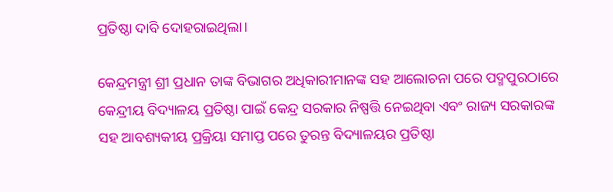ପ୍ରତିଷ୍ଠା ଦାବି ଦୋହରାଇଥିଲା।

କେନ୍ଦ୍ରମନ୍ତ୍ରୀ ଶ୍ରୀ ପ୍ରଧାନ ତାଙ୍କ ବିଭାଗର ଅଧିକାରୀମାନଙ୍କ ସହ ଆଲୋଚନା ପରେ ପଦ୍ମପୁରଠାରେ କେନ୍ଦ୍ରୀୟ ବିଦ୍ୟାଳୟ ପ୍ରତିଷ୍ଠା ପାଇଁ କେନ୍ଦ୍ର ସରକାର ନିଷ୍ପତ୍ତି ନେଇଥିବା ଏବଂ ରାଜ୍ୟ ସରକାରଙ୍କ ସହ ଆବଶ୍ୟକୀୟ ପ୍ରକ୍ରିୟା ସମାପ୍ତ ପରେ ତୁରନ୍ତ ବିଦ୍ୟାଳୟର ପ୍ରତିଷ୍ଠା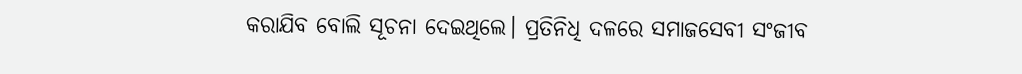କରାଯିବ ବୋଲି ସୂଚନା ଦେଇଥିଲେ। ପ୍ରତିନିଧି ଦଳରେ ସମାଜସେବୀ ସଂଜୀବ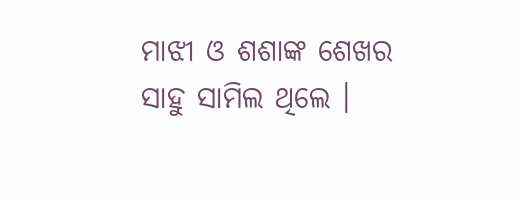ମାଝୀ ଓ ଶଶାଙ୍କ ଶେଖର ସାହୁ ସାମିଲ ଥିଲେ ।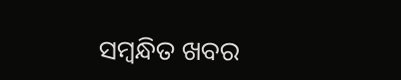ସମ୍ବନ୍ଧିତ ଖବର